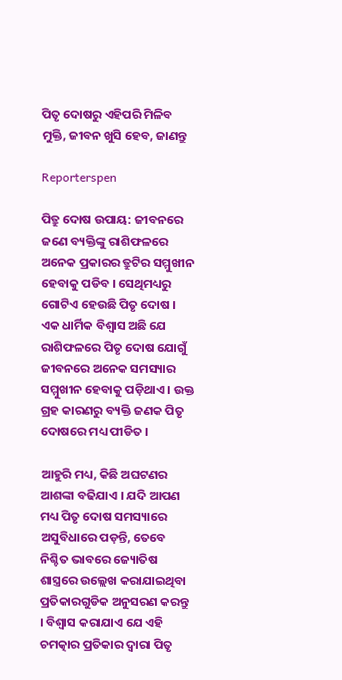ପିତୃ ଦୋଷରୁ ଏହିପରି ମିଳିବ ମୁକ୍ତି, ଜୀବନ ଖୁସି ହେବ, ଜାଣନ୍ତୁ

Reporterspen

ପିତ୍ରୁ ଦୋଷ ଉପାୟ: ଜୀବନରେ ଜଣେ ବ୍ୟକ୍ତିଙ୍କୁ ରାଶିଫଳରେ ଅନେକ ପ୍ରକାରର ତ୍ରୁଟିର ସମ୍ମୁଖୀନ ହେବାକୁ ପଡିବ । ସେଥିମଧ୍ୟରୁ ଗୋଟିଏ ହେଉଛି ପିତୃ ଦୋଷ । ଏକ ଧାର୍ମିକ ବିଶ୍ୱାସ ଅଛି ଯେ ରାଶିଫଳରେ ପିତୃ ଦୋଷ ଯୋଗୁଁ ଜୀବନରେ ଅନେକ ସମସ୍ୟାର ସମ୍ମୁଖୀନ ହେବାକୁ ପଡ଼ିଥାଏ । ଉକ୍ତ ଗ୍ରହ କାରଣରୁ ବ୍ୟକ୍ତି ଜଣକ ପିତୃ ଦୋଷରେ ମଧ୍ୟ ପୀଡିତ ।

ଆହୁରି ମଧ୍ୟ, କିଛି ଅଘଟଣର ଆଶଙ୍କା ବଢିଯାଏ । ଯଦି ଆପଣ ମଧ୍ୟ ପିତୃ ଦୋଷ ସମସ୍ୟାରେ ଅସୁବିଧାରେ ପଡ଼ନ୍ତି, ତେବେ ନିଶ୍ଚିତ ଭାବରେ ଜ୍ୟୋତିଷ ଶାସ୍ତ୍ରରେ ଉଲ୍ଲେଖ କରାଯାଇଥିବା ପ୍ରତିକାରଗୁଡିକ ଅନୁସରଣ କରନ୍ତୁ । ବିଶ୍ୱାସ କରାଯାଏ ଯେ ଏହି ଚମତ୍କାର ପ୍ରତିକାର ଦ୍ୱାରା ପିତୃ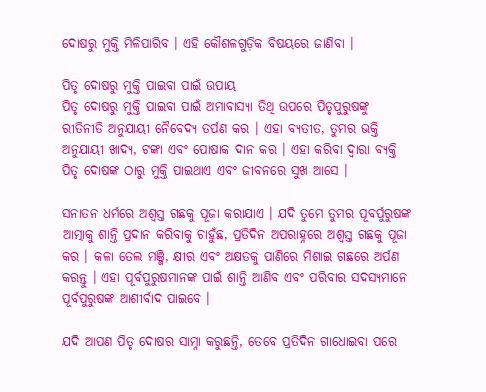ଦୋଷରୁ ମୁକ୍ତି ମିଳିପାରିବ । ଏହି କୌଶଳଗୁଡ଼ିକ ବିଷୟରେ ଜାଣିବା ।

ପିତୃ ଦୋଷରୁ ମୁକ୍ତି ପାଇବା ପାଇଁ ଉପାୟ
ପିତୃ ଦୋଷରୁ ମୁକ୍ତି ପାଇବା ପାଇଁ ଅମାବାସ୍ୟା ତିଥି ଉପରେ ପିତୃପୁରୁଷଙ୍କୁ ରୀତିନୀତି ଅନୁଯାୟୀ ନୈବେଦ୍ୟ ତର୍ପଣ କର । ଏହା ବ୍ୟତୀତ, ତୁମର ଭକ୍ତି ଅନୁଯାୟୀ ଖାଦ୍ୟ, ଟଙ୍କା ଏବଂ ପୋଷାକ ଦାନ କର । ଏହା କରିବା ଦ୍ୱାରା ବ୍ୟକ୍ତି ପିତୃ ଦୋଷଙ୍କ ଠାରୁ ମୁକ୍ତି ପାଇଥାଏ ଏବଂ ଜୀବନରେ ସୁଖ ଆସେ ।

ସନାତନ ଧର୍ମରେ ଅଶ୍ୱସ୍ତ ଗଛକୁ ପୂଜା କରାଯାଏ । ଯଦି ତୁମେ ତୁମର ପୂବର୍ପୁରୁଷଙ୍କ ଆତ୍ମାକୁ ଶାନ୍ତି ପ୍ରଦାନ କରିବାକୁ ଚାହୁଁଛ, ପ୍ରତିଦିନ ଅପରାହ୍ନରେ ଅଶ୍ୱସ୍ତ ଗଛକୁ ପୂଜା କର । କଳା ତେଲ ମଞ୍ଜି, କ୍ଷୀର ଏବଂ ଅକ୍ଷତକୁ ପାଣିରେ ମିଶାଇ ଗଛରେ ଅର୍ପଣ କରନ୍ତୁ । ଏହା ପୂର୍ବପୁରୁଷମାନଙ୍କ ପାଇଁ ଶାନ୍ତି ଆଣିବ ଏବଂ ପରିବାର ସଦସ୍ୟମାନେ ପୂର୍ବପୁରୁଷଙ୍କ ଆଶୀର୍ବାଦ ପାଇବେ ।

ଯଦି ଆପଣ ପିତୃ ଦୋଷର ସାମ୍ନା କରୁଛନ୍ତି, ତେବେ ପ୍ରତିଦିନ ଗାଧୋଇବା ପରେ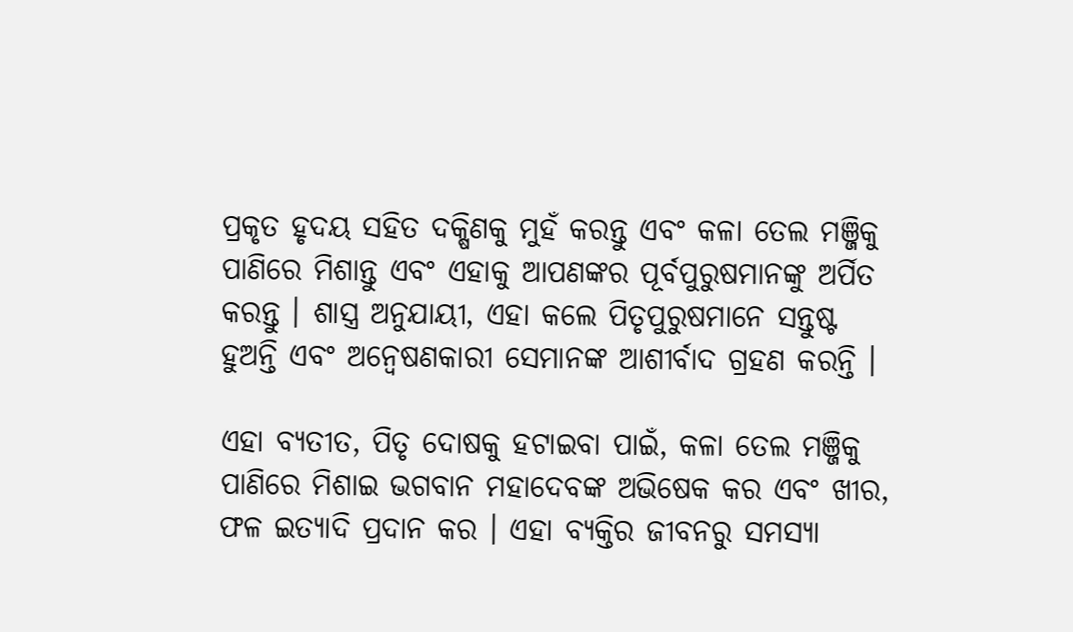ପ୍ରକୃତ ହୃଦୟ ସହିତ ଦକ୍ଷିଣକୁ ମୁହଁ କରନ୍ତୁ ଏବଂ କଳା ତେଲ ମଞ୍ଜିକୁ ପାଣିରେ ମିଶାନ୍ତୁ ଏବଂ ଏହାକୁ ଆପଣଙ୍କର ପୂର୍ବପୁରୁଷମାନଙ୍କୁ ଅର୍ପିତ କରନ୍ତୁ । ଶାସ୍ତ୍ର ଅନୁଯାୟୀ, ଏହା କଲେ ପିତୃପୁରୁଷମାନେ ସନ୍ତୁଷ୍ଟ ହୁଅନ୍ତି ଏବଂ ଅନ୍ୱେଷଣକାରୀ ସେମାନଙ୍କ ଆଶୀର୍ବାଦ ଗ୍ରହଣ କରନ୍ତି ।

ଏହା ବ୍ୟତୀତ, ପିତୃ ଦୋଷକୁ ହଟାଇବା ପାଇଁ, କଳା ତେଲ ମଞ୍ଜିକୁ ପାଣିରେ ମିଶାଇ ଭଗବାନ ମହାଦେବଙ୍କ ଅଭିଷେକ କର ଏବଂ ଖୀର, ଫଳ ଇତ୍ୟାଦି ପ୍ରଦାନ କର । ଏହା ବ୍ୟକ୍ତିର ଜୀବନରୁ ସମସ୍ୟା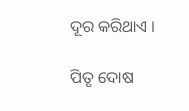ଦୂର କରିଥାଏ ।

ପିତୃ ଦୋଷ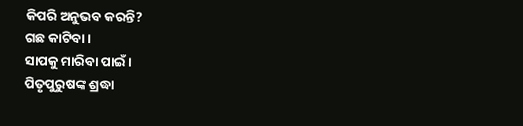କିପରି ଅନୁଭବ କରନ୍ତି?
ଗଛ କାଟିବା ।
ସାପକୁ ମାରିବା ପାଇଁ ।
ପିତୃପୁରୁଷଙ୍କ ଶ୍ରଦ୍ଧା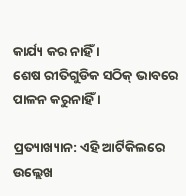କାର୍ଯ୍ୟ କର ନାହିଁ ।
ଶେଷ ରୀତିଗୁଡିକ ସଠିକ୍ ଭାବରେ ପାଳନ କରୁନାହିଁ ।

ପ୍ରତ୍ୟାଖ୍ୟାନ: ଏହି ଆର୍ଟିକିଲରେ ଉଲ୍ଲେଖ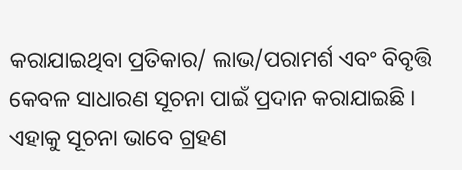କରାଯାଇଥିବା ପ୍ରତିକାର/ ଲାଭ/ପରାମର୍ଶ ଏବଂ ବିବୃତ୍ତି କେବଳ ସାଧାରଣ ସୂଚନା ପାଇଁ ପ୍ରଦାନ କରାଯାଇଛି । ଏହାକୁ ସୂଚନା ଭାବେ ଗ୍ରହଣ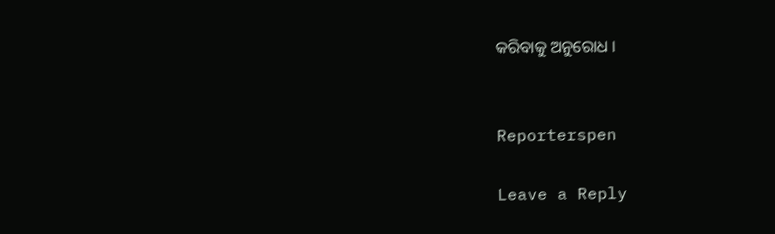କରିବାକୁ ଅନୁରୋଧ ।


Reporterspen

Leave a Reply